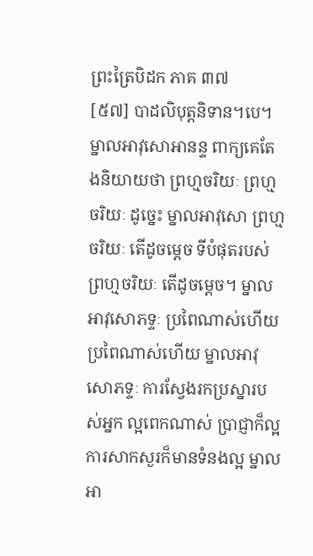ព្រះត្រៃបិដក ភាគ ៣៧
[៥៧] បាដលិបុត្តនិទាន។បេ។ ម្នាលអាវុសោអានន្ទ ពាក្យគេតែងនិយាយថា ព្រហ្មចរិយៈ ព្រហ្មចរិយៈ ដូច្នេះ ម្នាលអាវុសោ ព្រហ្មចរិយៈ តើដូចម្តេច ទីបំផុតរបស់ព្រហ្មចរិយៈ តើដូចម្តេច។ ម្នាលអាវុសោភទ្ទៈ ប្រពៃណាស់ហើយ ប្រពៃណាស់ហើយ ម្នាលអាវុសោភទ្ទៈ ការស្វែងរកប្រស្នារបស់អ្នក ល្អពេកណាស់ ប្រាជ្ញាក៏ល្អ ការសាកសួរក៏មានទំនងល្អ ម្នាលអា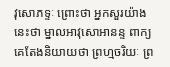វុសោភទ្ទៈ ព្រោះថា អ្នកសួរយ៉ាងនេះថា ម្នាលអាវុសោអានន្ទ ពាក្យគេតែងនិយាយថា ព្រហ្មចរិយៈ ព្រ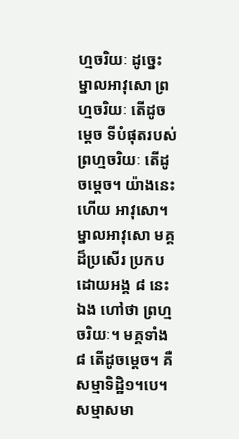ហ្មចរិយៈ ដូច្នេះ ម្នាលអាវុសោ ព្រហ្មចរិយៈ តើដូចម្តេច ទីបំផុតរបស់ព្រហ្មចរិយៈ តើដូចម្តេច។ យ៉ាងនេះហើយ អាវុសោ។ ម្នាលអាវុសោ មគ្គដ៏ប្រសើរ ប្រកបដោយអង្គ ៨ នេះឯង ហៅថា ព្រហ្មចរិយៈ។ មគ្គទាំង ៨ តើដូចម្តេច។ គឺសម្មាទិដ្ឋិ១។បេ។ សម្មាសមា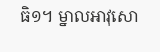ធិ១។ ម្នាលអាវុសោ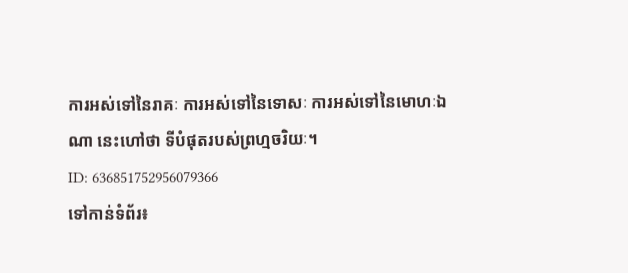ការអស់ទៅនៃរាគៈ ការអស់ទៅនៃទោសៈ ការអស់ទៅនៃមោហៈឯណា នេះហៅថា ទីបំផុតរបស់ព្រហ្មចរិយៈ។
ID: 636851752956079366
ទៅកាន់ទំព័រ៖